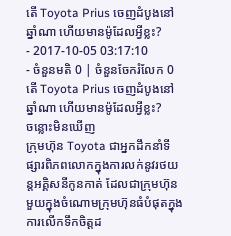តើ Toyota Prius ចេញដំបូងនៅឆ្នាំណា ហើយមានម៉ូដែលអ្វីខ្លះ?
- 2017-10-05 03:17:10
- ចំនួនមតិ 0 | ចំនួនចែករំលែក 0
តើ Toyota Prius ចេញដំបូងនៅឆ្នាំណា ហើយមានម៉ូដែលអ្វីខ្លះ?
ចន្លោះមិនឃើញ
ក្រុមហ៊ុន Toyota ជាអ្នកដឹកនាំទីផ្សារពិភពលោកក្នុងការលក់នូវរថយន្តអគ្គិសនីកូនកាត់ ដែលជាក្រុមហ៊ុនមួយក្នុងចំណោមក្រុមហ៊ុនធំបំផុតក្នុងការលើកទឹកចិត្តដ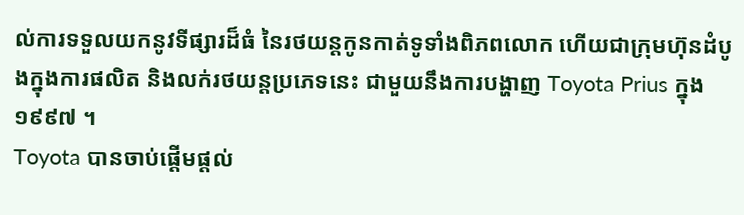ល់ការទទួលយកនូវទីផ្សារដ៏ធំ នៃរថយន្តកូនកាត់ទូទាំងពិភពលោក ហើយជាក្រុមហ៊ុនដំបូងក្នុងការផលិត និងលក់រថយន្តប្រភេទនេះ ជាមួយនឹងការបង្ហាញ Toyota Prius ក្នុង ១៩៩៧ ។
Toyota បានចាប់ផ្ដើមផ្ដល់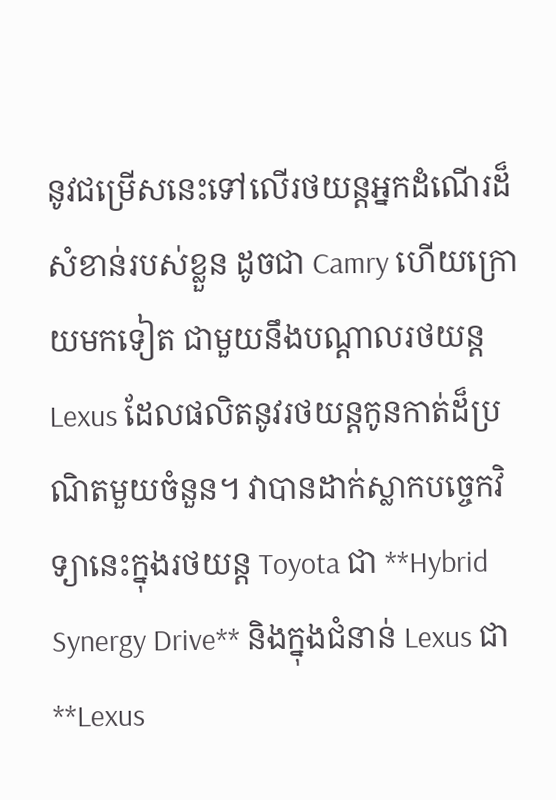នូវជម្រើសនេះទៅលើរថយន្តអ្នកដំណើរដ៏សំខាន់របស់ខ្លួន ដូចជា Camry ហើយក្រោយមកទៀត ជាមួយនឹងបណ្ដាលរថយន្ត Lexus ដែលផលិតនូវរថយន្តកូនកាត់ដ៏ប្រណិតមួយចំនួន។ វាបានដាក់ស្លាកបច្ចេកវិទ្យានេះក្នុងរថយន្ត Toyota ជា **Hybrid Synergy Drive** និងក្នុងជំនាន់ Lexus ជា **Lexus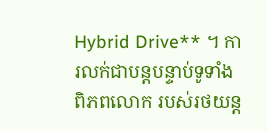Hybrid Drive** ។ ការលក់ជាបន្តបន្ទាប់ទូទាំងពិភពលោក របស់រថយន្ត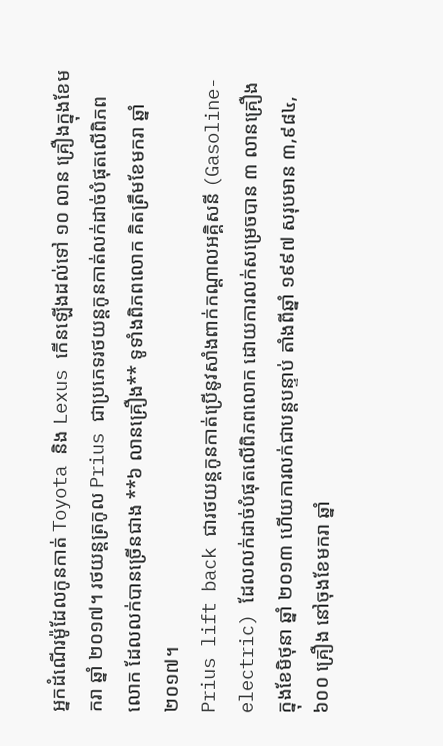អ្នកដំណើរម៉ូដែលកូនកាត់ Toyota និង Lexus កើនឡើងដល់ទៅ ១០ លាន គ្រឿងក្នុងខែមករា ឆ្នាំ ២០១៧។ រថយន្តត្រកូល Prius ជាប្រភេទរថយន្តកូនកាត់លក់ដាច់បំផុតលើពិភពលោក ដែលលក់បានច្រើនជាង **៦ លានគ្រឿង** ទូទាំងពិភពលោក គិតត្រឹមខែមករា ឆ្នាំ ២០១៧។
Prius lift back ជារថយន្តកូនកាត់ប្រើនូវសាំងពាក់កណ្ដាលអគ្គិសនី (Gasoline-electric) ដែលលក់ដាច់បំផុតលើពិភពលោក ដោយការលក់សម្រេចបាន ៣ លានគ្រឿង ក្នុងខែមិថុនា ឆ្នាំ ២០១៣ ហើយការលក់ជាបន្តបន្ទាប់ តាំងពីឆ្នាំ ១៩៩៧ សរុបមាន ៣,៩៨៤,៦០០ គ្រឿង នៅចុងខែមករា ឆ្នាំ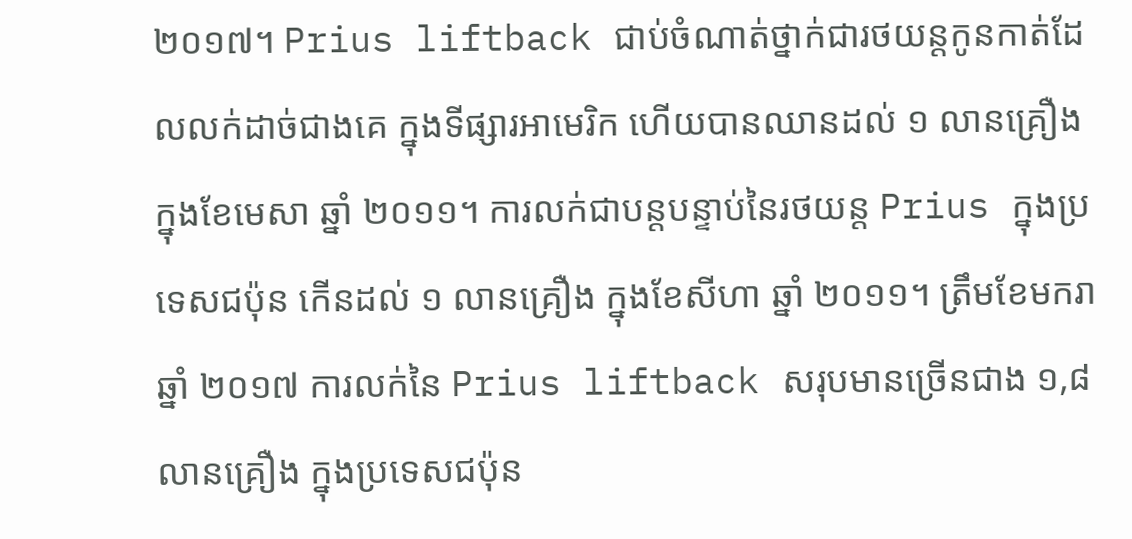២០១៧។ Prius liftback ជាប់ចំណាត់ថ្នាក់ជារថយន្តកូនកាត់ដែលលក់ដាច់ជាងគេ ក្នុងទីផ្សារអាមេរិក ហើយបានឈានដល់ ១ លានគ្រឿង ក្នុងខែមេសា ឆ្នាំ ២០១១។ ការលក់ជាបន្តបន្ទាប់នៃរថយន្ត Prius ក្នុងប្រទេសជប៉ុន កើនដល់ ១ លានគ្រឿង ក្នុងខែសីហា ឆ្នាំ ២០១១។ ត្រឹមខែមករា ឆ្នាំ ២០១៧ ការលក់នៃ Prius liftback សរុបមានច្រើនជាង ១,៨ លានគ្រឿង ក្នុងប្រទេសជប៉ុន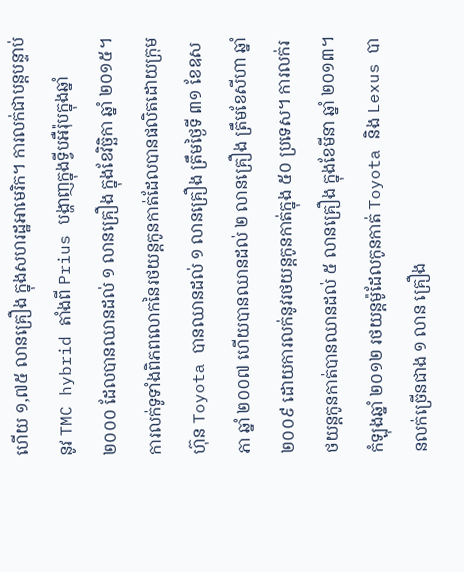ហើយ ១,៧៥ លានគ្រឿង ក្នុងសហរដ្ឋអាមេរិក។ ការលក់ជាបន្តបន្ទាប់នូវ TMC hybrid តាំងពី Prius បង្ហាញក្នុងទ្វីបអឺរ៉ុបក្នុងឆ្នាំ ២០០០ ដែលបានឈានដល់ ១ លានគ្រឿង ក្នុងខែវិច្ឆិកា ឆ្នាំ ២០១៥។
ការលក់ទូទាំងពិភពលោកនៃរថយន្តកូនកាត់ដែលបានផលិតដោយក្រុមហ៊ុន Toyota បានឈានដល់ ១ លានគ្រឿង ត្រឹមថ្ងៃទី ៣១ ខែឧសភា ឆ្នាំ ២០០៧ ហើយបានឈានដល់ ២ លានគ្រឿង ត្រឹមខែសីហា ឆ្នាំ ២០០៩ ដោយការលក់នូវរថយន្តកូនកាត់ក្នុង ៥០ ប្រទេស។ ការលក់រថយន្តកូនកាត់បានឈានដល់ ៥ លានគ្រឿង ក្នុងខែមីនា ឆ្នាំ ២០១៣។
កំឡុងឆ្នាំ ២០១២ រថយន្តម៉ូដែលកូនកាត់ Toyota និង Lexus បានលក់ច្រើនជាង ១ លាន គ្រឿង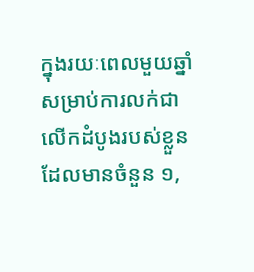ក្នុងរយៈពេលមួយឆ្នាំ សម្រាប់ការលក់ជាលើកដំបូងរបស់ខ្លួនដែលមានចំនួន ១,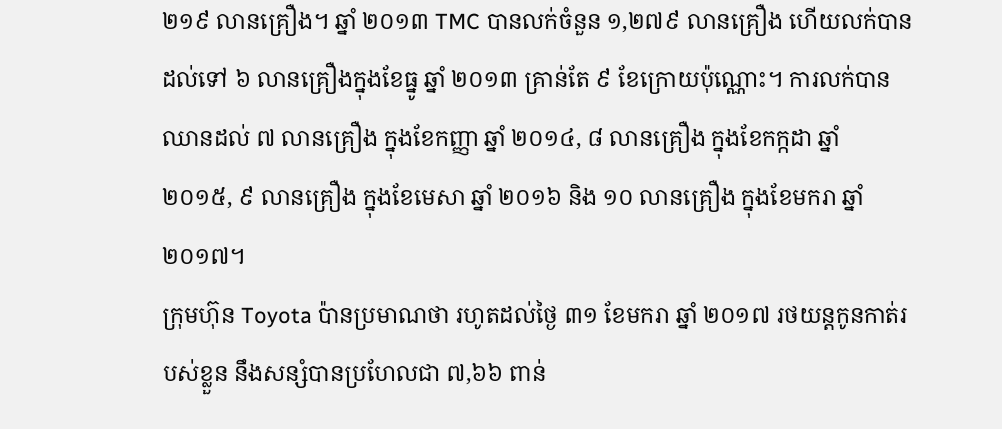២១៩ លានគ្រឿង។ ឆ្នាំ ២០១៣ TMC បានលក់ចំនួន ១,២៧៩ លានគ្រឿង ហើយលក់បានដល់ទៅ ៦ លានគ្រឿងក្នុងខែធ្នូ ឆ្នាំ ២០១៣ គ្រាន់តែ ៩ ខែក្រោយប៉ុណ្ណោះ។ ការលក់បានឈានដល់ ៧ លានគ្រឿង ក្នុងខែកញ្ញា ឆ្នាំ ២០១៤, ៨ លានគ្រឿង ក្នុងខែកក្កដា ឆ្នាំ ២០១៥, ៩ លានគ្រឿង ក្នុងខែមេសា ឆ្នាំ ២០១៦ និង ១០ លានគ្រឿង ក្នុងខែមករា ឆ្នាំ ២០១៧។
ក្រុមហ៊ុន Toyota ប៉ានប្រមាណថា រហូតដល់ថ្ងៃ ៣១ ខែមករា ឆ្នាំ ២០១៧ រថយន្តកូនកាត់របស់ខ្លួន នឹងសន្សំបានប្រហែលជា ៧,៦៦ ពាន់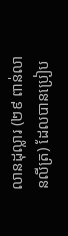លានដុល្លារ (២៩ ពាន់លានលីត្រ) ដែលបានប្រៀប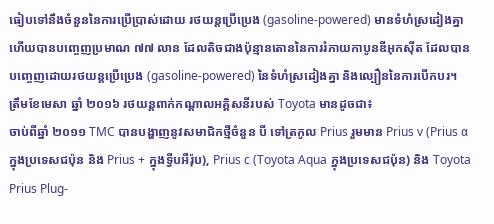ធៀបទៅនឹងចំនួននៃការប្រើប្រាស់ដោយ រថយន្តប្រើប្រេង (gasoline-powered) មានទំហំស្រដៀងគ្នា ហើយបានបញ្ចេញប្រមាណ ៧៧ លាន ដែលតិចជាងប៉ុន្មានតោននៃការរំភាយកាបូនឌីអុកស៊ីត ដែលបានបញ្ចេញដោយរថយន្តប្រើប្រេង (gasoline-powered) នៃទំហំស្រដៀងគ្នា និងល្បឿននៃការបើកបរ។
ត្រឹមខែមេសា ឆ្នាំ ២០១៦ រថយន្តពាក់កណ្តាលអគ្គិសនីរបស់ Toyota មានដូចជា៖
ចាប់ពីឆ្នាំ ២០១១ TMC បានបង្ហាញនូវសមាជិកថ្មីចំនួន បី ទៅត្រកូល Prius រួមមាន Prius v (Prius α ក្នុងប្រទេសជប៉ុន និង Prius + ក្នុងទ្វីបអឺរ៉ុប), Prius c (Toyota Aqua ក្នុងប្រទេសជប៉ុន) និង Toyota Prius Plug-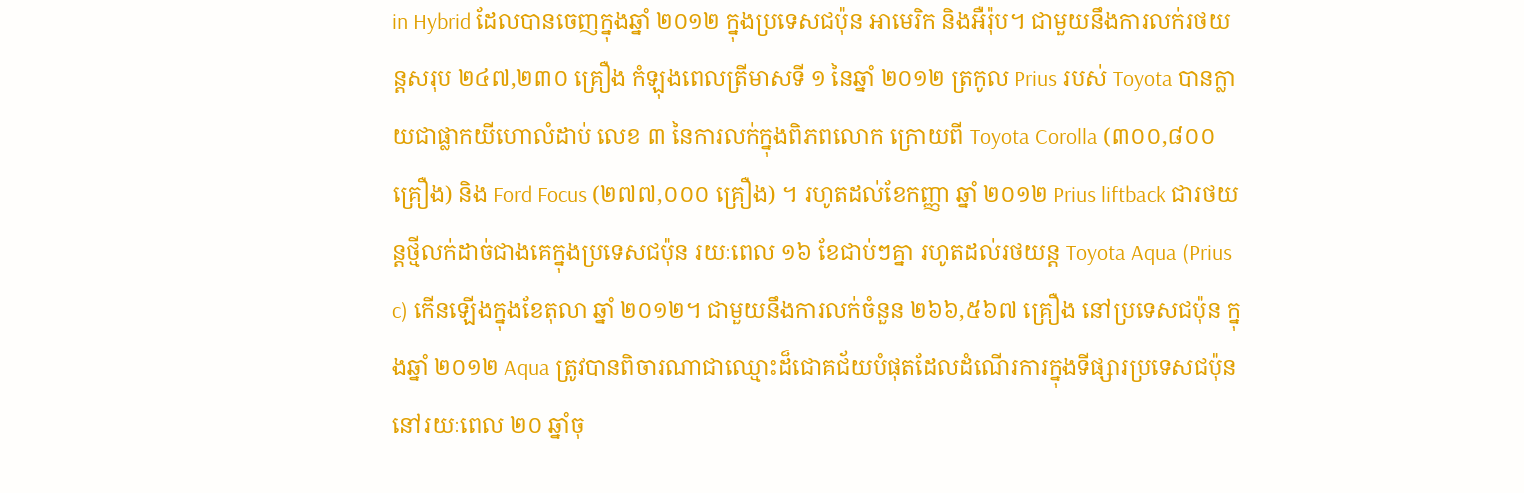in Hybrid ដែលបានចេញក្នុងឆ្នាំ ២០១២ ក្នុងប្រទេសជប៉ុន អាមេរិក និងអឺរ៉ុប។ ជាមួយនឹងការលក់រថយន្តសរុប ២៤៧,២៣០ គ្រឿង កំឡុងពេលត្រីមាសទី ១ នៃឆ្នាំ ២០១២ ត្រកូល Prius របស់ Toyota បានក្លាយជាផ្លាកយីហោលំដាប់ លេខ ៣ នៃការលក់ក្នុងពិភពលោក ក្រោយពី Toyota Corolla (៣០០,៨០០ គ្រឿង) និង Ford Focus (២៧៧,០០០ គ្រឿង) ។ រហូតដល់ខែកញ្ញា ឆ្នាំ ២០១២ Prius liftback ជារថយន្តថ្មីលក់ដាច់ជាងគេក្នុងប្រទេសជប៉ុន រយៈពេល ១៦ ខែជាប់ៗគ្នា រហូតដល់រថយន្ត Toyota Aqua (Prius c) កើនឡើងក្នុងខែតុលា ឆ្នាំ ២០១២។ ជាមួយនឹងការលក់ចំនួន ២៦៦,៥៦៧ គ្រឿង នៅប្រទេសជប៉ុន ក្នុងឆ្នាំ ២០១២ Aqua ត្រូវបានពិចារណាជាឈ្មោះដ៏ជោគជ័យបំផុតដែលដំណើរការក្នុងទីផ្សារប្រទេសជប៉ុន នៅរយៈពេល ២០ ឆ្នាំចុ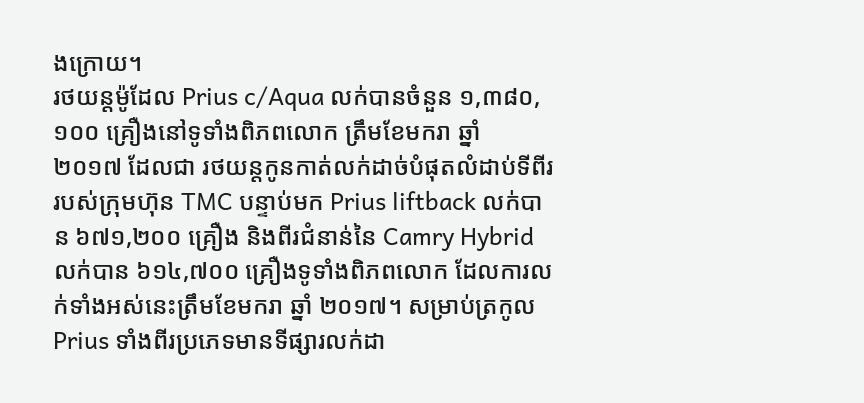ងក្រោយ។
រថយន្តម៉ូដែល Prius c/Aqua លក់បានចំនួន ១,៣៨០,១០០ គ្រឿងនៅទូទាំងពិភពលោក ត្រឹមខែមករា ឆ្នាំ ២០១៧ ដែលជា រថយន្តកូនកាត់លក់ដាច់បំផុតលំដាប់ទីពីររបស់ក្រុមហ៊ុន TMC បន្ទាប់មក Prius liftback លក់បាន ៦៧១,២០០ គ្រឿង និងពីរជំនាន់នៃ Camry Hybrid លក់បាន ៦១៤,៧០០ គ្រឿងទូទាំងពិភពលោក ដែលការលក់ទាំងអស់នេះត្រឹមខែមករា ឆ្នាំ ២០១៧។ សម្រាប់ត្រកូល Prius ទាំងពីរប្រភេទមានទីផ្សារលក់ដា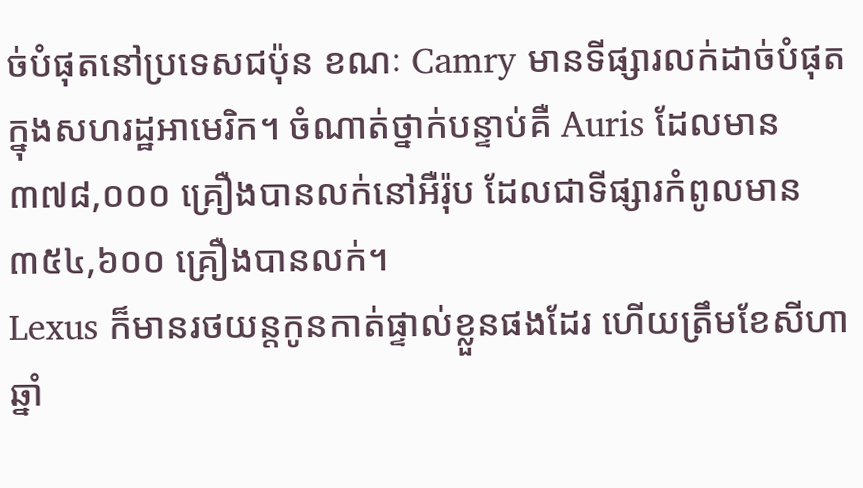ច់បំផុតនៅប្រទេសជប៉ុន ខណៈ Camry មានទីផ្សារលក់ដាច់បំផុតក្នុងសហរដ្ឋអាមេរិក។ ចំណាត់ថ្នាក់បន្ទាប់គឺ Auris ដែលមាន ៣៧៨,០០០ គ្រឿងបានលក់នៅអឺរ៉ុប ដែលជាទីផ្សារកំពូលមាន ៣៥៤,៦០០ គ្រឿងបានលក់។
Lexus ក៏មានរថយន្តកូនកាត់ផ្ទាល់ខ្លួនផងដែរ ហើយត្រឹមខែសីហា ឆ្នាំ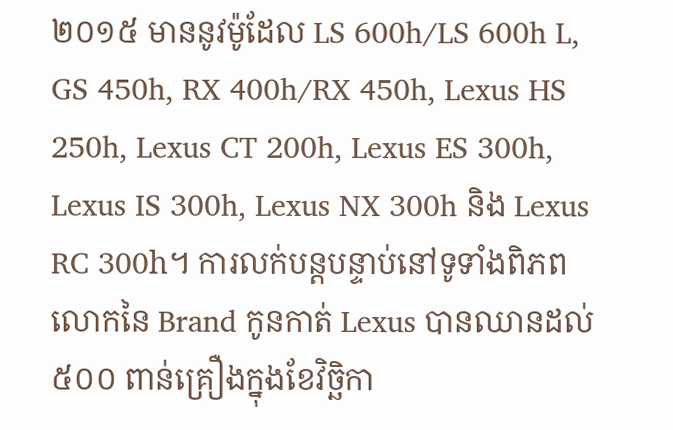២០១៥ មាននូវម៉ូដែល LS 600h/LS 600h L, GS 450h, RX 400h/RX 450h, Lexus HS 250h, Lexus CT 200h, Lexus ES 300h, Lexus IS 300h, Lexus NX 300h និង Lexus RC 300h។ ការលក់បន្តបន្ទាប់នៅទូទាំងពិភពលោកនៃ Brand កូនកាត់ Lexus បានឈានដល់ ៥០០ ពាន់គ្រឿងក្នុងខែវិច្ឆិកា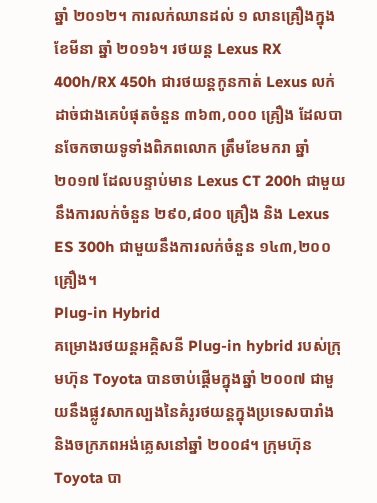ឆ្នាំ ២០១២។ ការលក់ឈានដល់ ១ លានគ្រឿងក្នុងខែមីនា ឆ្នាំ ២០១៦។ រថយន្ត Lexus RX 400h/RX 450h ជារថយន្តកូនកាត់ Lexus លក់ដាច់ជាងគេបំផុតចំនួន ៣៦៣,០០០ គ្រឿង ដែលបានចែកចាយទូទាំងពិភពលោក ត្រឹមខែមករា ឆ្នាំ ២០១៧ ដែលបន្ទាប់មាន Lexus CT 200h ជាមួយនឹងការលក់ចំនួន ២៩០,៨០០ គ្រឿង និង Lexus ES 300h ជាមួយនឹងការលក់ចំនួន ១៤៣,២០០ គ្រឿង។
Plug-in Hybrid
គម្រោងរថយន្តអគ្គិសនី Plug-in hybrid របស់ក្រុមហ៊ុន Toyota បានចាប់ផ្ដើមក្នុងឆ្នាំ ២០០៧ ជាមួយនឹងផ្លូវសាកល្បងនៃគំរូរថយន្តក្នុងប្រទេសបារាំង និងចក្រភពអង់គ្លេសនៅឆ្នាំ ២០០៨។ ក្រុមហ៊ុន Toyota បា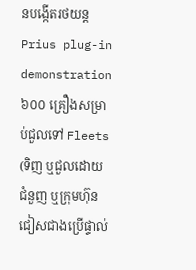នបង្កើតរថយន្ត Prius plug-in demonstration ៦០០ គ្រឿងសម្រាប់ជួលទៅ Fleets (ទិញ ឬជួលដោយជំនួញ ឬក្រុមហ៊ុន ជៀសជាងប្រើផ្ទាល់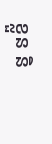ខ្លួន និ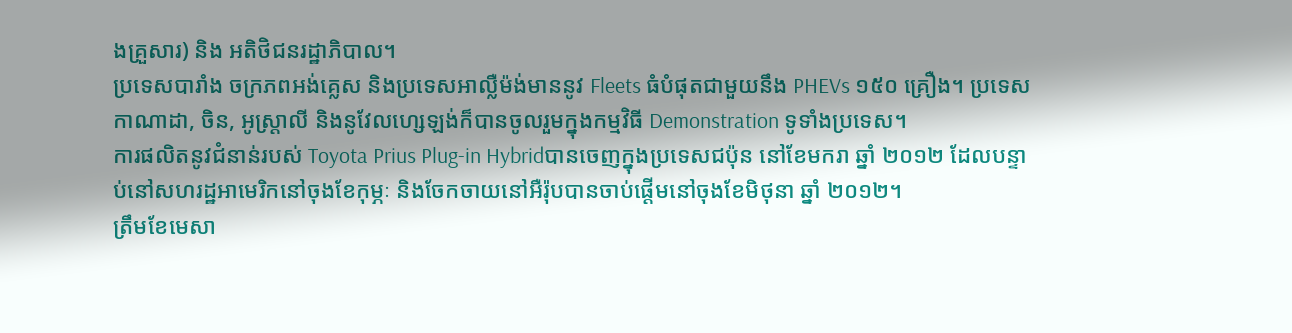ងគ្រួសារ) និង អតិថិជនរដ្ឋាភិបាល។
ប្រទេសបារាំង ចក្រភពអង់គ្លេស និងប្រទេសអាល្លឺម៉ង់មាននូវ Fleets ធំបំផុតជាមួយនឹង PHEVs ១៥០ គ្រឿង។ ប្រទេសកាណាដា, ចិន, អូស្ត្រាលី និងនូវែលហ្សេឡង់ក៏បានចូលរួមក្នុងកម្មវិធី Demonstration ទូទាំងប្រទេស។
ការផលិតនូវជំនាន់របស់ Toyota Prius Plug-in Hybridបានចេញក្នុងប្រទេសជប៉ុន នៅខែមករា ឆ្នាំ ២០១២ ដែលបន្ទាប់នៅសហរដ្ឋអាមេរិកនៅចុងខែកុម្ភៈ និងចែកចាយនៅអឺរ៉ុបបានចាប់ផ្ដើមនៅចុងខែមិថុនា ឆ្នាំ ២០១២។
ត្រឹមខែមេសា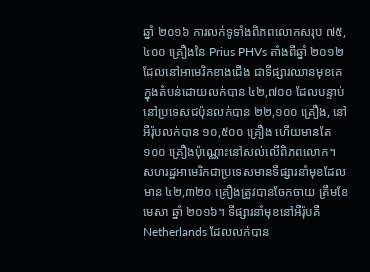ឆ្នាំ ២០១៦ ការលក់ទូទាំងពិភពលោកសរុប ៧៥,៤០០ គ្រឿងនៃ Prius PHVs តាំងពីឆ្នាំ ២០១២ ដែលនៅអាមេរិកខាងជើង ជាទីផ្សារឈានមុខគេក្នុងតំបន់ដោយលក់បាន ៤២,៧០០ ដែលបន្ទាប់នៅប្រទេសជប៉ុនលក់បាន ២២,១០០ គ្រឿង, នៅអឺរ៉ុបលក់បាន ១០,៥០០ គ្រឿង ហើយមានតែ ១០០ គ្រឿងប៉ុណ្ណោះនៅសល់លើពិភពលោក។
សហរដ្ឋអាមេរិកជាប្រទេសមានទីផ្សារនាំមុខដែលមាន ៤២,៣២០ គ្រឿងត្រូវបានចែកចាយ ត្រឹមខែមេសា ឆ្នាំ ២០១៦។ ទីផ្សារនាំមុខនៅអឺរ៉ុបគឺ Netherlands ដែលលក់បាន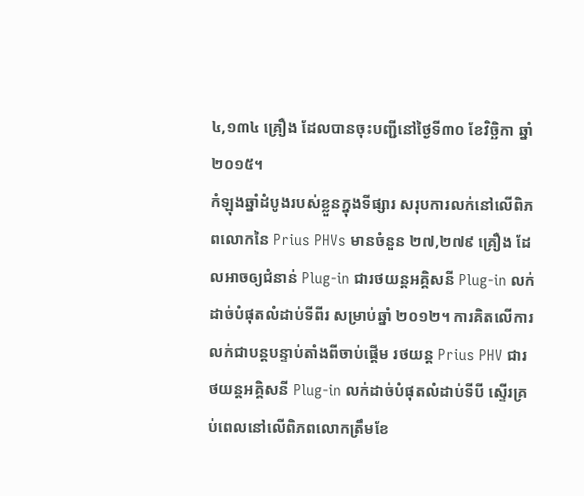៤,១៣៤ គ្រឿង ដែលបានចុះបញ្ជីនៅថ្ងៃទី៣០ ខែវិច្ឆិកា ឆ្នាំ ២០១៥។
កំឡុងឆ្នាំដំបូងរបស់ខ្លួនក្នុងទីផ្សារ សរុបការលក់នៅលើពិភពលោកនៃ Prius PHVs មានចំនួន ២៧,២៧៩ គ្រឿង ដែលអាចឲ្យជំនាន់ Plug-in ជារថយន្តអគ្គិសនី Plug-in លក់ដាច់បំផុតលំដាប់ទីពីរ សម្រាប់ឆ្នាំ ២០១២។ ការគិតលើការលក់ជាបន្តបន្ទាប់តាំងពីចាប់ផ្ដើម រថយន្ត Prius PHV ជារថយន្តអគ្គិសនី Plug-in លក់ដាច់បំផុតលំដាប់ទីបី ស្ទើរគ្រប់ពេលនៅលើពិភពលោកត្រឹមខែ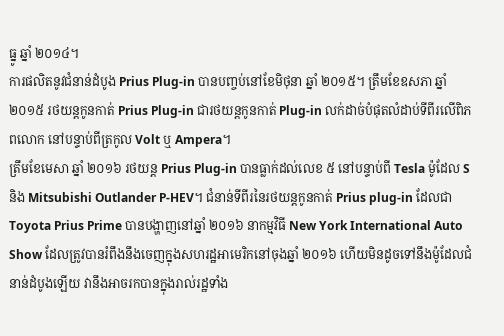ធ្នូ ឆ្នាំ ២០១៤។
ការផលិតនូវជំនាន់ដំបូង Prius Plug-in បានបញ្ចប់នៅខែមិថុនា ឆ្នាំ ២០១៥។ ត្រឹមខែឧសភា ឆ្នាំ ២០១៥ រថយន្តកូនកាត់ Prius Plug-in ជារថយន្តកូនកាត់ Plug-in លក់ដាច់បំផុតលំដាប់ទីពីរលើពិភពលោក នៅបន្ទាប់ពីត្រកូល Volt ឬ Ampera។
ត្រឹមខែមេសា ឆ្នាំ ២០១៦ រថយន្ត Prius Plug-in បានធ្លាក់ដល់លេខ ៥ នៅបន្ទាប់ពី Tesla ម៉ូដែល S និង Mitsubishi Outlander P-HEV។ ជំនាន់ទីពីរនៃរថយន្តកូនកាត់ Prius plug-in ដែលជា Toyota Prius Prime បានបង្ហាញនៅឆ្នាំ ២០១៦ នាកម្មវិធី New York International Auto Show ដែលត្រូវបានរំពឹងនឹងចេញក្នុងសហរដ្ឋអាមេរិកនៅចុងឆ្នាំ ២០១៦ ហើយមិនដូចទៅនឹងម៉ូដែលជំនាន់ដំបូងឡើយ វានឹងអាចរកបានក្នុងរាល់រដ្ឋទាំង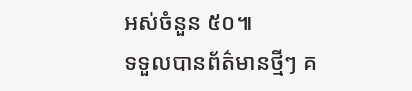អស់ចំនួន ៥០៕
ទទួលបានព័ត៌មានថ្មីៗ គ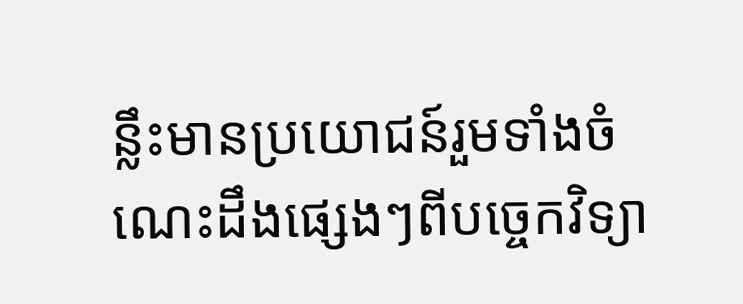ន្លឹះមានប្រយោជន៍រួមទាំងចំណេះដឹងផ្សេងៗពីបច្ចេកវិទ្យា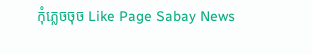កុំភ្លេចចុច Like Page Sabay News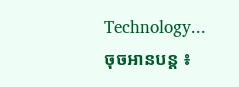Technology...
ចុចអានបន្ត ៖